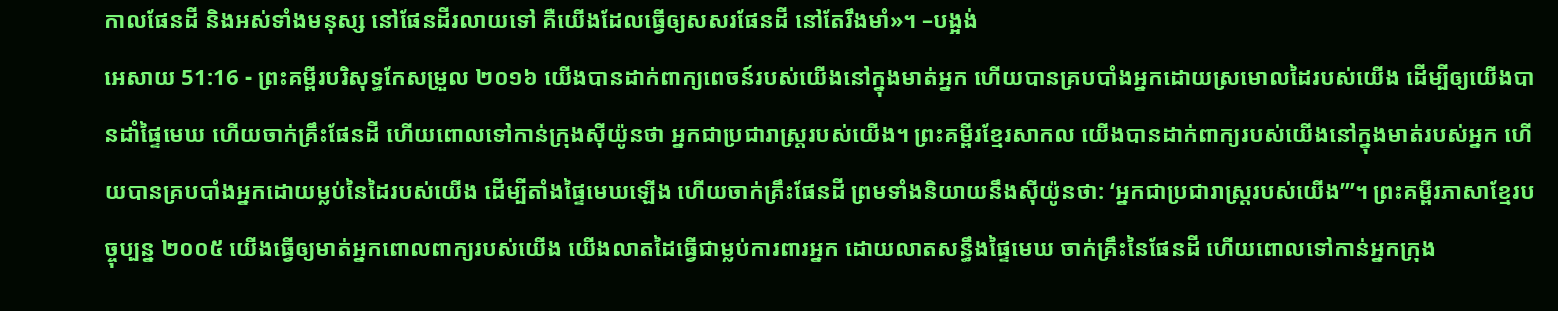កាលផែនដី និងអស់ទាំងមនុស្ស នៅផែនដីរលាយទៅ គឺយើងដែលធ្វើឲ្យសសរផែនដី នៅតែរឹងមាំ»។ –បង្អង់
អេសាយ 51:16 - ព្រះគម្ពីរបរិសុទ្ធកែសម្រួល ២០១៦ យើងបានដាក់ពាក្យពេចន៍របស់យើងនៅក្នុងមាត់អ្នក ហើយបានគ្របបាំងអ្នកដោយស្រមោលដៃរបស់យើង ដើម្បីឲ្យយើងបានដាំផ្ទៃមេឃ ហើយចាក់គ្រឹះផែនដី ហើយពោលទៅកាន់ក្រុងស៊ីយ៉ូនថា អ្នកជាប្រជារាស្ត្ររបស់យើង។ ព្រះគម្ពីរខ្មែរសាកល យើងបានដាក់ពាក្យរបស់យើងនៅក្នុងមាត់របស់អ្នក ហើយបានគ្របបាំងអ្នកដោយម្លប់នៃដៃរបស់យើង ដើម្បីតាំងផ្ទៃមេឃឡើង ហើយចាក់គ្រឹះផែនដី ព្រមទាំងនិយាយនឹងស៊ីយ៉ូនថា: ‘អ្នកជាប្រជារាស្ត្ររបស់យើង’”។ ព្រះគម្ពីរភាសាខ្មែរបច្ចុប្បន្ន ២០០៥ យើងធ្វើឲ្យមាត់អ្នកពោលពាក្យរបស់យើង យើងលាតដៃធ្វើជាម្លប់ការពារអ្នក ដោយលាតសន្ធឹងផ្ទៃមេឃ ចាក់គ្រឹះនៃផែនដី ហើយពោលទៅកាន់អ្នកក្រុង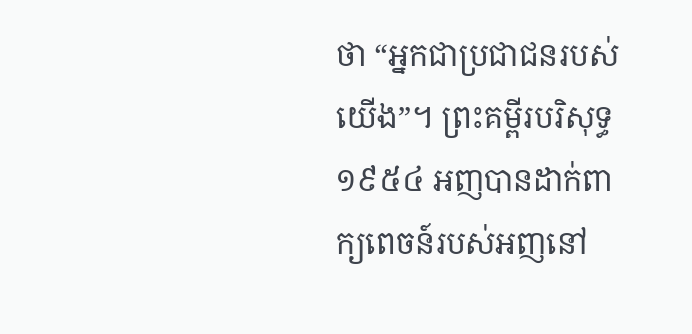ថា “អ្នកជាប្រជាជនរបស់យើង”។ ព្រះគម្ពីរបរិសុទ្ធ ១៩៥៤ អញបានដាក់ពាក្យពេចន៍របស់អញនៅ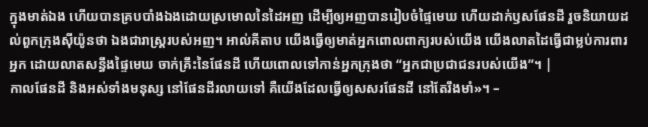ក្នុងមាត់ឯង ហើយបានគ្របបាំងឯងដោយស្រមោលនៃដៃអញ ដើម្បីឲ្យអញបានរៀបចំផ្ទៃមេឃ ហើយដាក់ឫសផែនដី រួចនិយាយដល់ពួកក្រុងស៊ីយ៉ូនថា ឯងជារាស្ត្ររបស់អញ។ អាល់គីតាប យើងធ្វើឲ្យមាត់អ្នកពោលពាក្យរបស់យើង យើងលាតដៃធ្វើជាម្លប់ការពារអ្នក ដោយលាតសន្ធឹងផ្ទៃមេឃ ចាក់គ្រឹះនៃផែនដី ហើយពោលទៅកាន់អ្នកក្រុងថា “អ្នកជាប្រជាជនរបស់យើង”។ |
កាលផែនដី និងអស់ទាំងមនុស្ស នៅផែនដីរលាយទៅ គឺយើងដែលធ្វើឲ្យសសរផែនដី នៅតែរឹងមាំ»។ –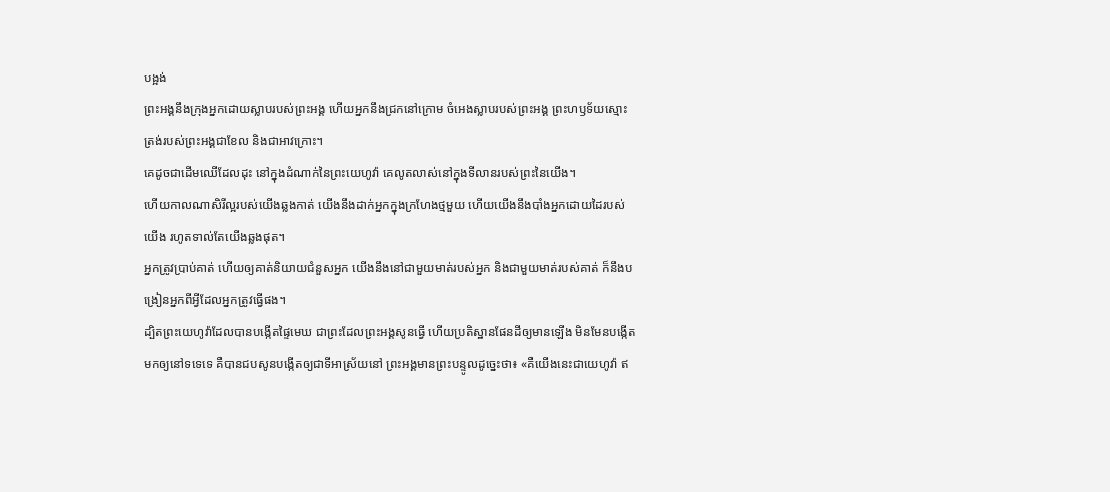បង្អង់
ព្រះអង្គនឹងក្រុងអ្នកដោយស្លាបរបស់ព្រះអង្គ ហើយអ្នកនឹងជ្រកនៅក្រោម ចំអេងស្លាបរបស់ព្រះអង្គ ព្រះហឫទ័យស្មោះត្រង់របស់ព្រះអង្គជាខែល និងជាអាវក្រោះ។
គេដូចជាដើមឈើដែលដុះ នៅក្នុងដំណាក់នៃព្រះយេហូវ៉ា គេលូតលាស់នៅក្នុងទីលានរបស់ព្រះនៃយើង។
ហើយកាលណាសិរីល្អរបស់យើងឆ្លងកាត់ យើងនឹងដាក់អ្នកក្នុងក្រហែងថ្មមួយ ហើយយើងនឹងបាំងអ្នកដោយដៃរបស់យើង រហូតទាល់តែយើងឆ្លងផុត។
អ្នកត្រូវប្រាប់គាត់ ហើយឲ្យគាត់និយាយជំនួសអ្នក យើងនឹងនៅជាមួយមាត់របស់អ្នក និងជាមួយមាត់របស់គាត់ ក៏នឹងបង្រៀនអ្នកពីអ្វីដែលអ្នកត្រូវធ្វើផង។
ដ្បិតព្រះយេហូវ៉ាដែលបានបង្កើតផ្ទៃមេឃ ជាព្រះដែលព្រះអង្គសូនធ្វើ ហើយប្រតិស្ឋានផែនដីឲ្យមានឡើង មិនមែនបង្កើតមកឲ្យនៅទទេទេ គឺបានជបសូនបង្កើតឲ្យជាទីអាស្រ័យនៅ ព្រះអង្គមានព្រះបន្ទូលដូច្នេះថា៖ «គឺយើងនេះជាយេហូវ៉ា ឥ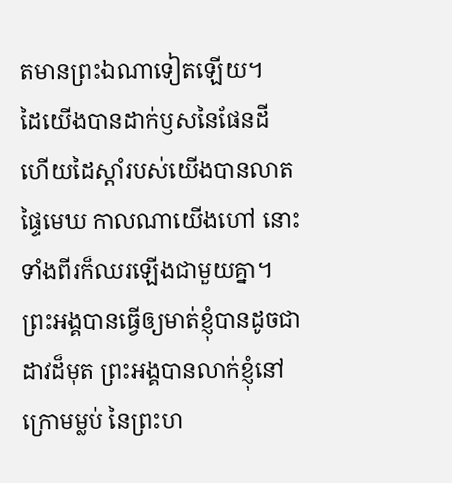តមានព្រះឯណាទៀតឡើយ។
ដៃយើងបានដាក់ឫសនៃផែនដី ហើយដៃស្តាំរបស់យើងបានលាតផ្ទៃមេឃ កាលណាយើងហៅ នោះទាំងពីរក៏ឈរឡើងជាមួយគ្នា។
ព្រះអង្គបានធ្វើឲ្យមាត់ខ្ញុំបានដូចជាដាវដ៏មុត ព្រះអង្គបានលាក់ខ្ញុំនៅក្រោមម្លប់ នៃព្រះហ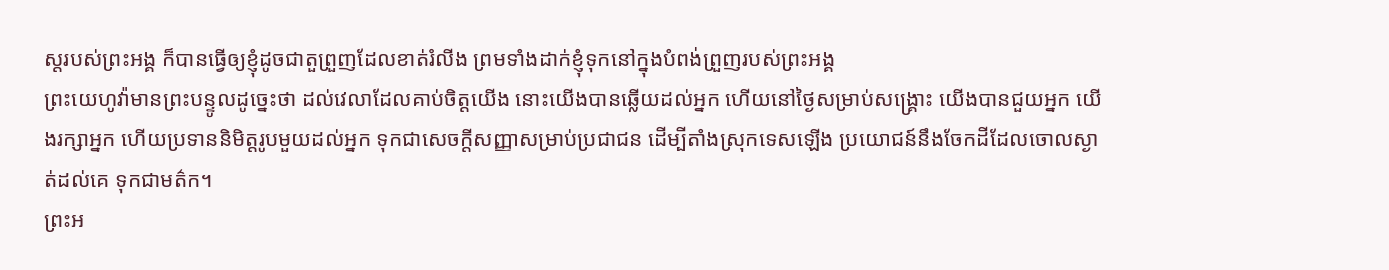ស្តរបស់ព្រះអង្គ ក៏បានធ្វើឲ្យខ្ញុំដូចជាតួព្រួញដែលខាត់រំលីង ព្រមទាំងដាក់ខ្ញុំទុកនៅក្នុងបំពង់ព្រួញរបស់ព្រះអង្គ
ព្រះយេហូវ៉ាមានព្រះបន្ទូលដូច្នេះថា ដល់វេលាដែលគាប់ចិត្តយើង នោះយើងបានឆ្លើយដល់អ្នក ហើយនៅថ្ងៃសម្រាប់សង្គ្រោះ យើងបានជួយអ្នក យើងរក្សាអ្នក ហើយប្រទាននិមិត្តរូបមួយដល់អ្នក ទុកជាសេចក្ដីសញ្ញាសម្រាប់ប្រជាជន ដើម្បីតាំងស្រុកទេសឡើង ប្រយោជន៍នឹងចែកដីដែលចោលស្ងាត់ដល់គេ ទុកជាមត៌ក។
ព្រះអ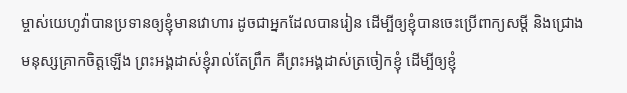ម្ចាស់យេហូវ៉ាបានប្រទានឲ្យខ្ញុំមានវោហារ ដូចជាអ្នកដែលបានរៀន ដើម្បីឲ្យខ្ញុំបានចេះប្រើពាក្យសម្ដី និងជ្រោងមនុស្សគ្រាកចិត្តឡើង ព្រះអង្គដាស់ខ្ញុំរាល់តែព្រឹក គឺព្រះអង្គដាស់ត្រចៀកខ្ញុំ ដើម្បីឲ្យខ្ញុំ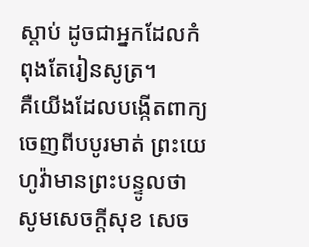ស្តាប់ ដូចជាអ្នកដែលកំពុងតែរៀនសូត្រ។
គឺយើងដែលបង្កើតពាក្យចេញពីបបូរមាត់ ព្រះយេហូវ៉ាមានព្រះបន្ទូលថា សូមសេចក្ដីសុខ សេច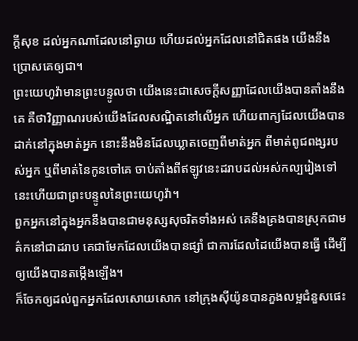ក្ដីសុខ ដល់អ្នកណាដែលនៅឆ្ងាយ ហើយដល់អ្នកដែលនៅជិតផង យើងនឹងប្រោសគេឲ្យជា។
ព្រះយេហូវ៉ាមានព្រះបន្ទូលថា យើងនេះជាសេចក្ដីសញ្ញាដែលយើងបានតាំងនឹងគេ គឺថាវិញ្ញាណរបស់យើងដែលសណ្ឋិតនៅលើអ្នក ហើយពាក្យដែលយើងបានដាក់នៅក្នុងមាត់អ្នក នោះនឹងមិនដែលឃ្លាតចេញពីមាត់អ្នក ពីមាត់ពូជពង្សរបស់អ្នក ឬពីមាត់នៃកូនចៅគេ ចាប់តាំងពីឥឡូវនេះដរាបដល់អស់កល្បរៀងទៅ នេះហើយជាព្រះបន្ទូលនៃព្រះយេហូវ៉ា។
ពួកអ្នកនៅក្នុងអ្នកនឹងបានជាមនុស្សសុចរិតទាំងអស់ គេនឹងគ្រងបានស្រុកជាមត៌កនៅជាដរាប គេជាមែកដែលយើងបានផ្សាំ ជាការដែលដៃយើងបានធ្វើ ដើម្បីឲ្យយើងបានតម្កើងឡើង។
ក៏ចែកឲ្យដល់ពួកអ្នកដែលសោយសោក នៅក្រុងស៊ីយ៉ូនបានភួងលម្អជំនួសផេះ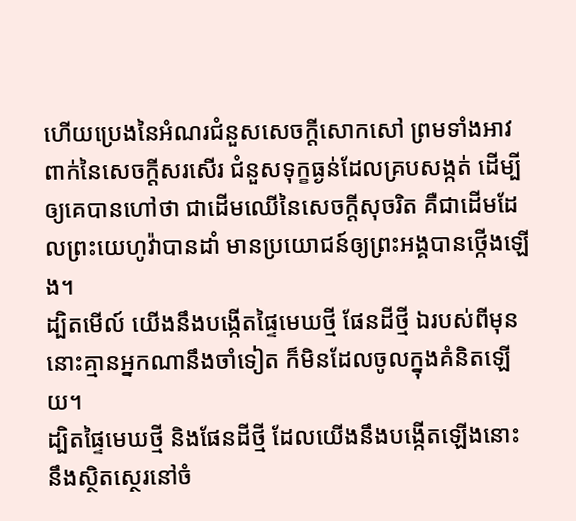ហើយប្រេងនៃអំណរជំនួសសេចក្ដីសោកសៅ ព្រមទាំងអាវពាក់នៃសេចក្ដីសរសើរ ជំនួសទុក្ខធ្ងន់ដែលគ្របសង្កត់ ដើម្បីឲ្យគេបានហៅថា ជាដើមឈើនៃសេចក្ដីសុចរិត គឺជាដើមដែលព្រះយេហូវ៉ាបានដាំ មានប្រយោជន៍ឲ្យព្រះអង្គបានថ្កើងឡើង។
ដ្បិតមើល៍ យើងនឹងបង្កើតផ្ទៃមេឃថ្មី ផែនដីថ្មី ឯរបស់ពីមុន នោះគ្មានអ្នកណានឹងចាំទៀត ក៏មិនដែលចូលក្នុងគំនិតឡើយ។
ដ្បិតផ្ទៃមេឃថ្មី និងផែនដីថ្មី ដែលយើងនឹងបង្កើតឡើងនោះ នឹងស្ថិតស្ថេរនៅចំ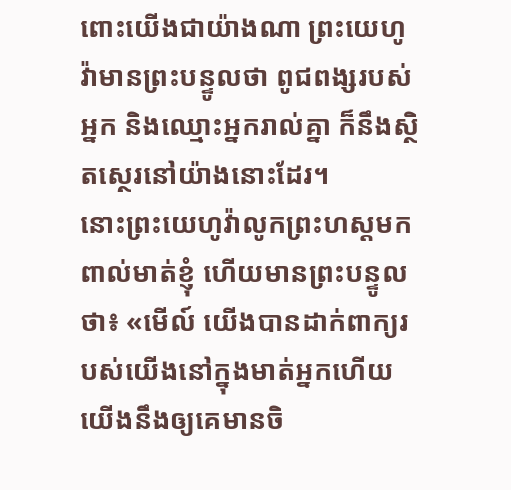ពោះយើងជាយ៉ាងណា ព្រះយេហូវ៉ាមានព្រះបន្ទូលថា ពូជពង្សរបស់អ្នក និងឈ្មោះអ្នករាល់គ្នា ក៏នឹងស្ថិតស្ថេរនៅយ៉ាងនោះដែរ។
នោះព្រះយេហូវ៉ាលូកព្រះហស្តមកពាល់មាត់ខ្ញុំ ហើយមានព្រះបន្ទូលថា៖ «មើល៍ យើងបានដាក់ពាក្យរបស់យើងនៅក្នុងមាត់អ្នកហើយ
យើងនឹងឲ្យគេមានចិ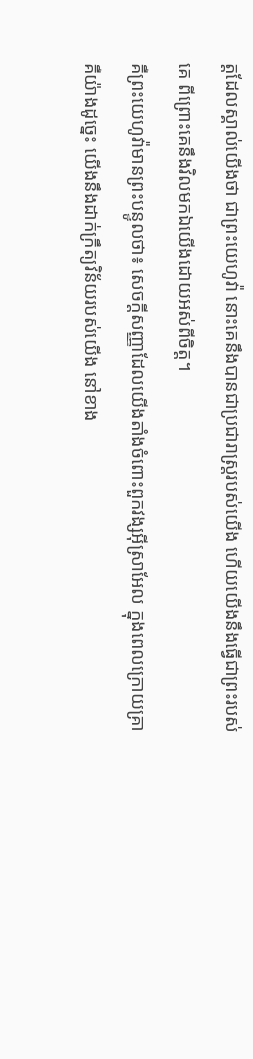ត្តដែលស្គាល់យើងថា ជាព្រះយេហូវ៉ា នោះគេនឹងបានជាប្រជារាស្ត្ររបស់យើង ហើយយើងនឹងធ្វើជាព្រះរបស់គេ ពីព្រោះគេនឹងវិលមកឯយើងដោយអស់ពីចិត្ត។
គឺព្រះយេហូវ៉ាមានព្រះបន្ទូលថា៖ សេចក្ដីសញ្ញាដែលយើងតាំងចំពោះពួកវង្សអ៊ីស្រាអែល ក្នុងពេលក្រោយគ្រា គឺយ៉ាងដូច្នេះ យើងនឹងដាក់ក្រឹត្យវិន័យរបស់យើង នៅខាង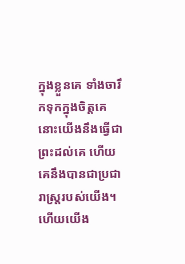ក្នុងខ្លួនគេ ទាំងចារឹកទុកក្នុងចិត្តគេ នោះយើងនឹងធ្វើជាព្រះដល់គេ ហើយគេនឹងបានជាប្រជារាស្ត្ររបស់យើង។
ហើយយើង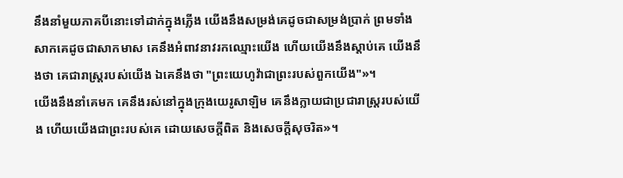នឹងនាំមួយភាគបីនោះទៅដាក់ក្នុងភ្លើង យើងនឹងសម្រង់គេដូចជាសម្រង់ប្រាក់ ព្រមទាំងសាកគេដូចជាសាកមាស គេនឹងអំពាវនាវរកឈ្មោះយើង ហើយយើងនឹងស្តាប់គេ យើងនឹងថា គេជារាស្ត្ររបស់យើង ឯគេនឹងថា "ព្រះយេហូវ៉ាជាព្រះរបស់ពួកយើង"»។
យើងនឹងនាំគេមក គេនឹងរស់នៅក្នុងក្រុងយេរូសាឡិម គេនឹងក្លាយជាប្រជារាស្ត្ររបស់យើង ហើយយើងជាព្រះរបស់គេ ដោយសេចក្ដីពិត និងសេចក្ដីសុចរិត»។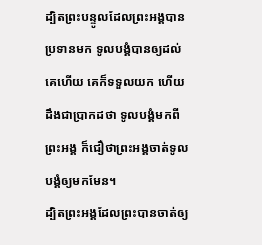ដ្បិតព្រះបន្ទូលដែលព្រះអង្គបានប្រទានមក ទូលបង្គំបានឲ្យដល់គេហើយ គេក៏ទទួលយក ហើយដឹងជាប្រាកដថា ទូលបង្គំមកពីព្រះអង្គ ក៏ជឿថាព្រះអង្គចាត់ទូលបង្គំឲ្យមកមែន។
ដ្បិតព្រះអង្គដែលព្រះបានចាត់ឲ្យ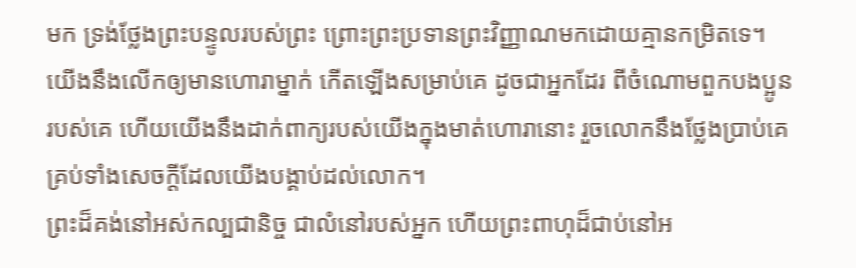មក ទ្រង់ថ្លែងព្រះបន្ទូលរបស់ព្រះ ព្រោះព្រះប្រទានព្រះវិញ្ញាណមកដោយគ្មានកម្រិតទេ។
យើងនឹងលើកឲ្យមានហោរាម្នាក់ កើតឡើងសម្រាប់គេ ដូចជាអ្នកដែរ ពីចំណោមពួកបងប្អូនរបស់គេ ហើយយើងនឹងដាក់ពាក្យរបស់យើងក្នុងមាត់ហោរានោះ រួចលោកនឹងថ្លែងប្រាប់គេ គ្រប់ទាំងសេចក្ដីដែលយើងបង្គាប់ដល់លោក។
ព្រះដ៏គង់នៅអស់កល្បជានិច្ច ជាលំនៅរបស់អ្នក ហើយព្រះពាហុដ៏ជាប់នៅអ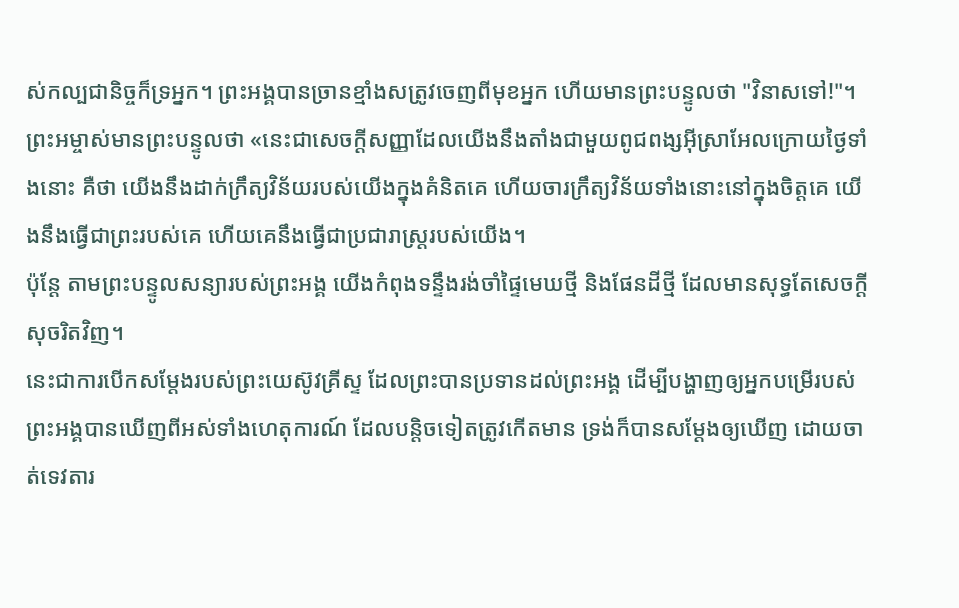ស់កល្បជានិច្ចក៏ទ្រអ្នក។ ព្រះអង្គបានច្រានខ្មាំងសត្រូវចេញពីមុខអ្នក ហើយមានព្រះបន្ទូលថា "វិនាសទៅ!"។
ព្រះអម្ចាស់មានព្រះបន្ទូលថា «នេះជាសេចក្ដីសញ្ញាដែលយើងនឹងតាំងជាមួយពូជពង្សអ៊ីស្រាអែលក្រោយថ្ងៃទាំងនោះ គឺថា យើងនឹងដាក់ក្រឹត្យវិន័យរបស់យើងក្នុងគំនិតគេ ហើយចារក្រឹត្យវិន័យទាំងនោះនៅក្នុងចិត្តគេ យើងនឹងធ្វើជាព្រះរបស់គេ ហើយគេនឹងធ្វើជាប្រជារាស្ត្ររបស់យើង។
ប៉ុន្ដែ តាមព្រះបន្ទូលសន្យារបស់ព្រះអង្គ យើងកំពុងទន្ទឹងរង់ចាំផ្ទៃមេឃថ្មី និងផែនដីថ្មី ដែលមានសុទ្ធតែសេចក្ដីសុចរិតវិញ។
នេះជាការបើកសម្តែងរបស់ព្រះយេស៊ូវគ្រីស្ទ ដែលព្រះបានប្រទានដល់ព្រះអង្គ ដើម្បីបង្ហាញឲ្យអ្នកបម្រើរបស់ព្រះអង្គបានឃើញពីអស់ទាំងហេតុការណ៍ ដែលបន្តិចទៀតត្រូវកើតមាន ទ្រង់ក៏បានសម្តែងឲ្យឃើញ ដោយចាត់ទេវតារ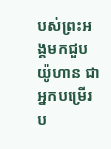បស់ព្រះអង្គមកជួបយ៉ូហាន ជាអ្នកបម្រើរប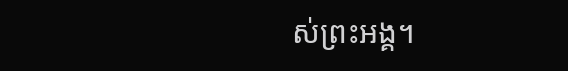ស់ព្រះអង្គ។